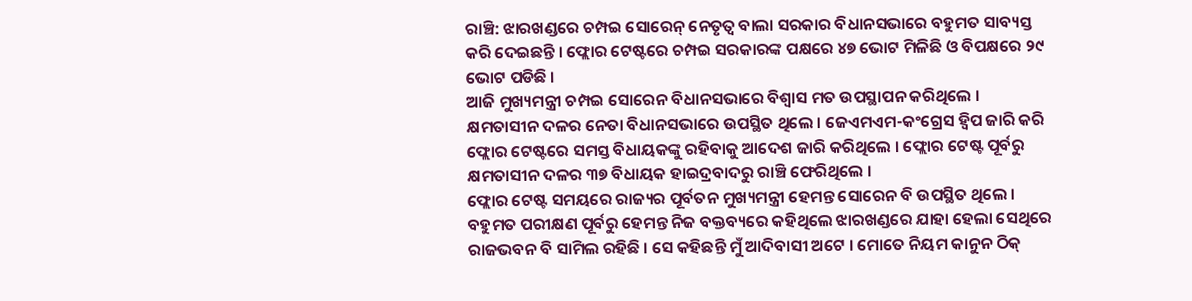ରାଞ୍ଚି: ଝାରଖଣ୍ଡରେ ଚମ୍ପଇ ସୋରେନ୍ ନେତୃତ୍ୱ ବାଲା ସରକାର ବିଧାନସଭାରେ ବହୁମତ ସାବ୍ୟସ୍ତ କରି ଦେଇଛନ୍ତି । ଫ୍ଲୋର ଟେଷ୍ଟରେ ଚମ୍ପଇ ସରକାରଙ୍କ ପକ୍ଷରେ ୪୭ ଭୋଟ ମିଳିଛି ଓ ବିପକ୍ଷରେ ୨୯ ଭୋଟ ପଡିଛି ।
ଆଜି ମୁଖ୍ୟମନ୍ତ୍ରୀ ଚମ୍ପଇ ସୋରେନ ବିଧାନସଭାରେ ବିଶ୍ୱାସ ମତ ଉପସ୍ଥାପନ କରିଥିଲେ । କ୍ଷମତାସୀନ ଦଳର ନେତା ବିଧାନସଭାରେ ଉପସ୍ଥିତ ଥିଲେ । ଜେଏମଏମ-କଂଗ୍ରେସ ହ୍ୱିପ ଜାରି କରି ଫ୍ଲୋର ଟେଷ୍ଟରେ ସମସ୍ତ ବିଧାୟକଙ୍କୁ ରହିବାକୁ ଆଦେଶ ଜାରି କରିଥିଲେ । ଫ୍ଲୋର ଟେଷ୍ଟ ପୂର୍ବରୁ କ୍ଷମତାସୀନ ଦଳର ୩୭ ବିଧାୟକ ହାଇଦ୍ରବାଦରୁ ରାଞ୍ଚି ଫେରିଥିଲେ ।
ଫ୍ଲୋର ଟେଷ୍ଟ ସମୟରେ ରାଜ୍ୟର ପୂର୍ବତନ ମୁଖ୍ୟମନ୍ତ୍ରୀ ହେମନ୍ତ ସୋରେନ ବି ଉପସ୍ଥିତ ଥିଲେ । ବହୁମତ ପରୀକ୍ଷଣ ପୂର୍ବରୁ ହେମନ୍ତ ନିଜ ବକ୍ତବ୍ୟରେ କହିଥିଲେ ଝାରଖଣ୍ଡରେ ଯାହା ହେଲା ସେଥିରେ ରାଜଭବନ ବି ସାମିଲ ରହିଛି । ସେ କହିଛନ୍ତି ମୁଁ ଆଦିବାସୀ ଅଟେ । ମୋତେ ନିୟମ କାନୁନ ଠିକ୍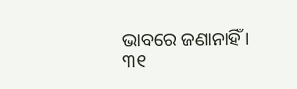ଭାବରେ ଜଣାନାହିଁ । ୩୧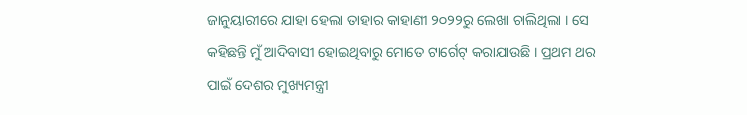ଜାନୁୟାରୀରେ ଯାହା ହେଲା ତାହାର କାହାଣୀ ୨୦୨୨ରୁ ଲେଖା ଚାଲିଥିଲା । ସେ କହିଛନ୍ତି ମୁଁ ଆଦିବାସୀ ହୋଇଥିବାରୁ ମୋତେ ଟାର୍ଗେଟ୍ କରାଯାଉଛି । ପ୍ରଥମ ଥର ପାଇଁ ଦେଶର ମୁଖ୍ୟମନ୍ତ୍ରୀ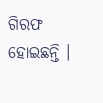ଗିରଫ ହୋଇଛନ୍ତି ।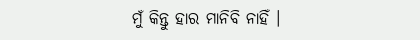ମୁଁ କିନ୍ତୁ ହାର ମାନିବି ନାହିଁ ।